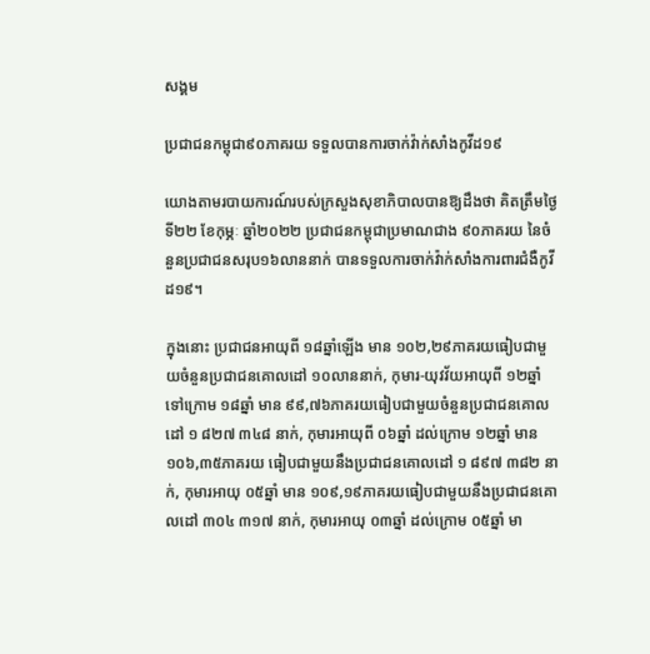សង្គម

ប្រជាជនកម្ពុជា៩០ភាគរយ ទទួលបានការចាក់វ៉ាក់សាំងកូវីដ១៩

យោងតាមរបាយការណ៍របស់ក្រសួងសុខាភិបាលបានឱ្យដឹងថា គិតត្រឹមថ្ងៃទី២២ ខែកុម្ភៈ ឆ្នាំ២០២២ ប្រជាជនកម្ពុជាប្រមាណជាង ៩០ភាគរយ នៃចំនួនប្រជាជនសរុប១៦លាននាក់ បានទទួលការចាក់វ៉ាក់សាំងការពារជំងឺកូវីដ១៩។

ក្នុងនោះ ប្រជាជនអាយុពី ១៨ឆ្នាំឡើង មាន ១០២,២៩ភាគរយធៀបជាមួយចំនួនប្រជាជនគោលដៅ ១០លាននាក់, កុមារ-យុវវ័យអាយុពី ១២ឆ្នាំ ទៅក្រោម ១៨ឆ្នាំ មាន ៩៩,៧៦ភាគរយធៀបជាមួយចំនួនប្រជាជនគោលដៅ ១ ៨២៧ ៣៤៨ នាក់, កុមារអាយុពី ០៦ឆ្នាំ ដល់ក្រោម ១២ឆ្នាំ មាន ១០៦,៣៥ភាគរយ ធៀបជាមួយនឹងប្រជាជនគោលដៅ ១ ៨៩៧ ៣៨២ នាក់, កុមារអាយុ ០៥ឆ្នាំ មាន ១០៩,១៩ភាគរយធៀបជាមួយនឹងប្រជាជនគោលដៅ ៣០៤ ៣១៧ នាក់, កុមារអាយុ ០៣ឆ្នាំ ដល់ក្រោម ០៥ឆ្នាំ មា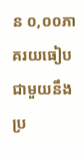ន ០,០០ភាគរយធៀបជាមួយនឹងប្រ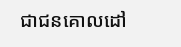ជាជនគោលដៅ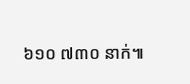៦១០ ៧៣០ នាក់៕